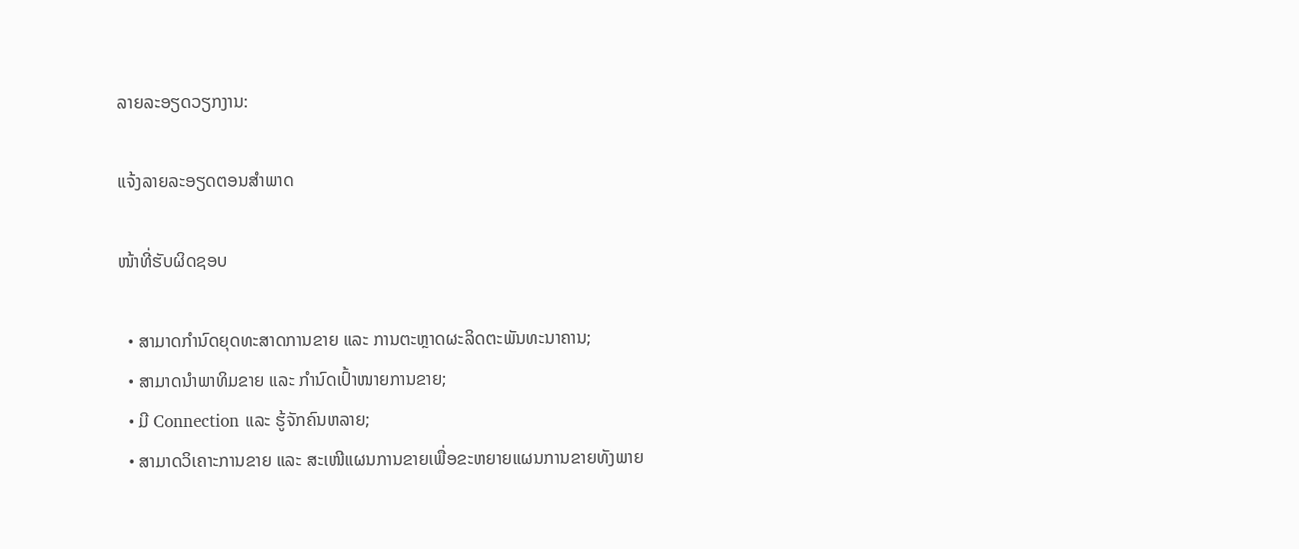ລາຍລະອຽດວຽກງານ:

ແຈ້ງລາຍລະອຽດຕອນສຳພາດ

ໜ້າທີ່ຮັບຜິດຊອບ

  • ສາມາດກຳນົດຍຸດທະສາດການຂາຍ ແລະ ການຕະຫຼາດຜະລິດຕະພັນທະນາຄານ;
  • ສາມາດນຳພາທິມຂາຍ ແລະ ກຳນົດເປົ້າໜາຍການຂາຍ;
  • ມີ Connection ແລະ ຮູ້ຈັກຄົນຫລາຍ;
  • ສາມາດວິເຄາະການຂາຍ ແລະ ສະເໜີແຜນການຂາຍເພື່ອຂະຫຍາຍແຜນການຂາຍທັງພາຍ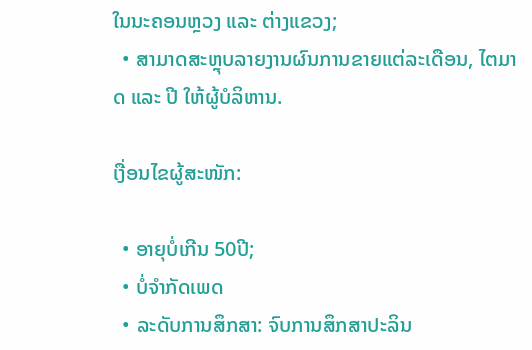ໃນນະຄອນຫຼວງ ແລະ ຕ່າງແຂວງ;
  • ສາມາດສະຫຼຸບລາຍງານຜົນການຂາຍແຕ່ລະເດືອນ, ໄຕມາດ ແລະ ປີ ໃຫ້ຜູ້ບໍລິຫານ.

ເງື່ອນໄຂຜູ້ສະໜັກ:

  • ອາຍຸບໍ່ເກີນ 50ປີ;
  • ບໍ່ຈຳກັດເພດ
  • ລະດັບການສຶກສາ: ຈົບການສຶກສາປະລິນ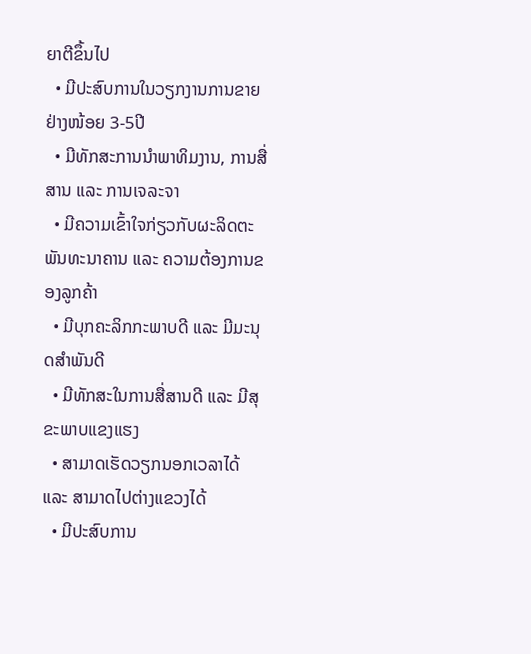ຍາຕີຂຶ້ນໄປ
  • ມີປະສົບການໃນວຽກງານການຂາຍຢ່າງໜ້ອຍ 3-5ປີ
  • ມີທັກສະການນຳພາທິມງານ, ການສື່ສານ ແລະ ການເຈລະຈາ
  • ມີຄວາມເຂົ້າໃຈກ່ຽວກັບຜະລິດຕະພັນທະນາຄານ ແລະ ຄວາມຕ້ອງການຂອງລູກຄ້າ
  • ມີບຸກຄະລິກກະພາບດີ ແລະ ມີມະນຸດສຳພັນດີ
  • ມີທັກສະໃນການສື່ສານດີ ແລະ ມີສຸຂະພາບແຂງແຮງ
  • ສາມາດເຮັດວຽກນອກເວລາໄດ້ ແລະ ສາມາດໄປຕ່າງແຂວງໄດ້
  • ມີປະສົບການ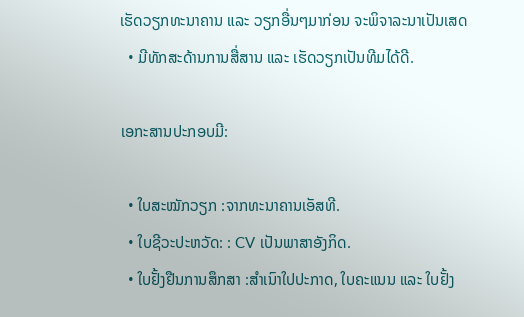ເຮັດວຽກທະນາຄານ ແລະ ວຽກອື່ນໆມາກ່ອນ ຈະພິຈາລະນາເປັນເສດ
  • ມີທັກສະດ້ານການສື່ສານ ແລະ ເຮັດວຽກເປັນທີມໄດ້ດີ.

ເອກະສານປະກອບມີ:

  • ໃບສະໝັກວຽກ :ຈາກທະນາຄານເອັສທີ.
  • ໃບຊີວະປະຫວັດ: : CV ເປັນພາສາອັງກິດ.
  • ໃບຢັ້ງຢືນການສຶກສາ :ສຳເນົາໃປປະກາດ, ໃບຄະແນນ ແລະ ໃບຢັ້ງ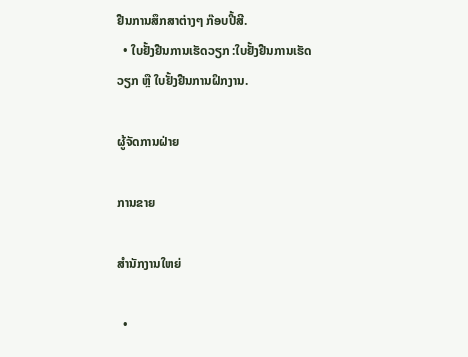ຢືນການສຶກສາຕ່າງໆ ກ໊ອບປີ້ສີ.
  • ໃບຢັ້ງຢືນການເຮັດວຽກ :ໃບຢັ້ງຢືນການເຮັດວຽກ ຫຼື ໃບຢັ້ງຢືນການຝຶກງານ.

ຜູ້ຈັດການຝ່າຍ

ການຂາຍ

ສຳນັກງານໃຫຍ່

  •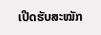ເປີດຮັບສະໝັກ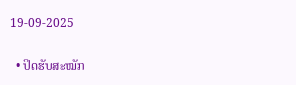19-09-2025

  • ປິດຮັບສະໝັກ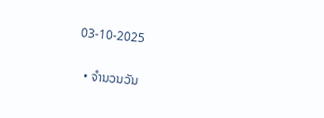03-10-2025

  • ຈຳນວນວັນ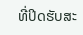ທີ່ປິດຮັບສະ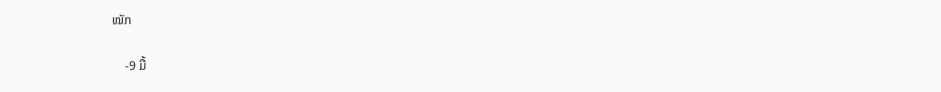ໝັກ

    -9 ມື້